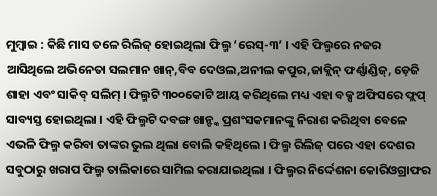ମୁମ୍ବାଇ : କିଛି ମାସ ତଳେ ରିଲିଜ୍ ହୋଇଥିଲା ଫିଲ୍ମ ‘ରେସ୍-୩’ । ଏହି ଫିଲ୍ମରେ ନଜର ଆସିଥିଲେ ଅଭିନେତା ସଲମାନ ଖାନ୍,ବିବ ଦେଓଲ,ଅନୀଲ କପୁର,ଜାକ୍ଲିନ୍ ଫର୍ଣ୍ଣାଣ୍ଡିଜ୍, ଡ଼େଜି ଶାହା ଏବଂ ସାକିବ୍ ସଲିମ୍ । ଫିଲ୍ମଟି ୩୦୦କୋଟି ଆୟ କରିଥିଲେ ମଧ୍ୟ ଏହା ବକ୍ସ ଅଫିସରେ ଫ୍ଲପ୍ ସାବ୍ୟସ୍ତ ହୋଇଥିଲା । ଏହି ଫିଲ୍ମଟି ଦବଙ୍ଗ ଖାନ୍ଙ୍କ ପ୍ରଶଂସକମାନଙ୍କୁ ନିରାଶ କରିଥିବା ବେଳେ ଏଭଳି ଫିଲ୍ମ କରିବା ତାଙ୍କର ଭୁଲ ଥିଲା ବୋଲି କହିଥିଲେ । ଫିଲ୍ମ ରିଲିଜ୍ ପରେ ଏହା ଦେଶର ସବୁଠାରୁ ଖରାପ ଫିଲ୍ମ ତାଲିକାରେ ସାମିଲ କରାଯାଇଥିଲା । ଫିଲ୍ମର ନିର୍ଦ୍ଦେଶନା କୋରିଓଗ୍ରାଫର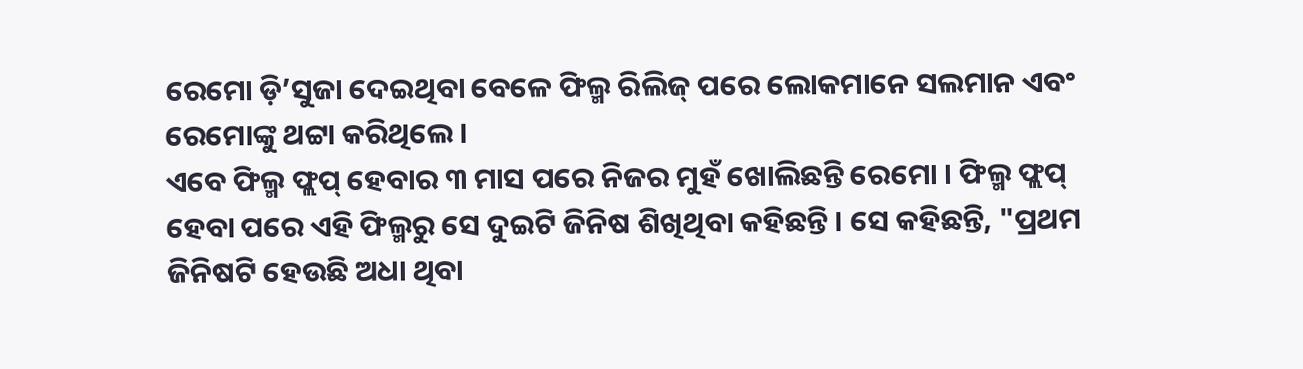ରେମୋ ଡ଼ି’ସୁଜା ଦେଇଥିବା ବେଳେ ଫିଲ୍ମ ରିଲିଜ୍ ପରେ ଲୋକମାନେ ସଲମାନ ଏବଂ ରେମୋଙ୍କୁ ଥଟ୍ଟା କରିଥିଲେ ।
ଏବେ ଫିଲ୍ମ ଫ୍ଲପ୍ ହେବାର ୩ ମାସ ପରେ ନିଜର ମୁହଁ ଖୋଲିଛନ୍ତି ରେମୋ । ଫିଲ୍ମ ଫ୍ଲପ୍ ହେବା ପରେ ଏହି ଫିଲ୍ମରୁ ସେ ଦୁଇଟି ଜିନିଷ ଶିଖିଥିବା କହିଛନ୍ତି । ସେ କହିଛନ୍ତି, "ପ୍ରଥମ ଜିନିଷଟି ହେଉଛି ଅଧା ଥିବା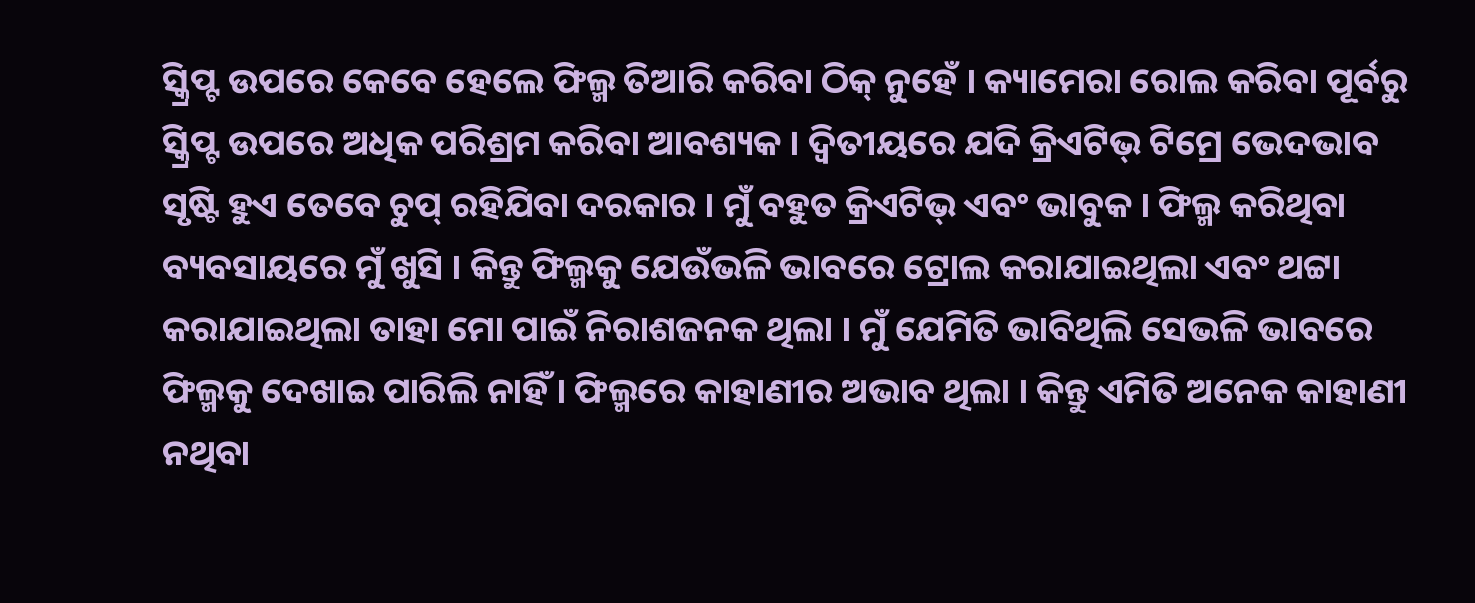ସ୍କ୍ରିପ୍ଟ ଉପରେ କେବେ ହେଲେ ଫିଲ୍ମ ତିଆରି କରିବା ଠିକ୍ ନୁହେଁ । କ୍ୟାମେରା ରୋଲ କରିବା ପୂର୍ବରୁ ସ୍କ୍ରିପ୍ଟ ଉପରେ ଅଧିକ ପରିଶ୍ରମ କରିବା ଆବଶ୍ୟକ । ଦ୍ୱିତୀୟରେ ଯଦି କ୍ରିଏଟିଭ୍ ଟିମ୍ରେ ଭେଦଭାବ ସୃଷ୍ଟି ହୁଏ ତେବେ ଚୁପ୍ ରହିଯିବା ଦରକାର । ମୁଁ ବହୁତ କ୍ରିଏଟିଭ୍ ଏବଂ ଭାବୁକ । ଫିଲ୍ମ କରିଥିବା ବ୍ୟବସାୟରେ ମୁଁ ଖୁସି । କିନ୍ତୁ ଫିଲ୍ମକୁ ଯେଉଁଭଳି ଭାବରେ ଟ୍ରୋଲ କରାଯାଇଥିଲା ଏବଂ ଥଟ୍ଟା କରାଯାଇଥିଲା ତାହା ମୋ ପାଇଁ ନିରାଶଜନକ ଥିଲା । ମୁଁ ଯେମିତି ଭାବିଥିଲି ସେଭଳି ଭାବରେ ଫିଲ୍ମକୁ ଦେଖାଇ ପାରିଲି ନାହିଁ । ଫିଲ୍ମରେ କାହାଣୀର ଅଭାବ ଥିଲା । କିନ୍ତୁ ଏମିତି ଅନେକ କାହାଣୀ ନଥିବା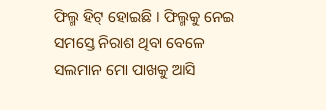ଫିଲ୍ମ ହିଟ୍ ହୋଇଛି । ଫିଲ୍ମକୁ ନେଇ ସମସ୍ତେ ନିରାଶ ଥିବା ବେଳେ ସଲମାନ ମୋ ପାଖକୁ ଆସି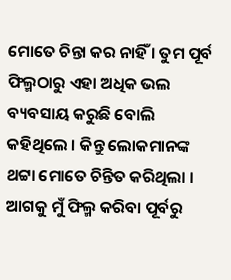ମୋତେ ଚିନ୍ତା କର ନାହିଁ । ତୁମ ପୂର୍ବ ଫିଲ୍ମଠାରୁ ଏହା ଅଧିକ ଭଲ ବ୍ୟବସାୟ କରୁଛି ବୋଲି କହିଥିଲେ । କିନ୍ତୁ ଲୋକମାନଙ୍କ ଥଟ୍ଟା ମୋତେ ଚିନ୍ତିତ କରିଥିଲା । ଆଗକୁ ମୁଁ ଫିଲ୍ମ କରିବା ପୂର୍ବରୁ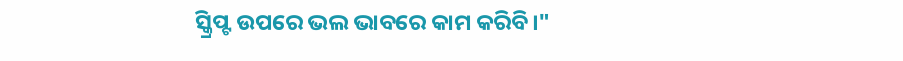ସ୍କ୍ରିପ୍ଟ ଉପରେ ଭଲ ଭାବରେ କାମ କରିବି।"